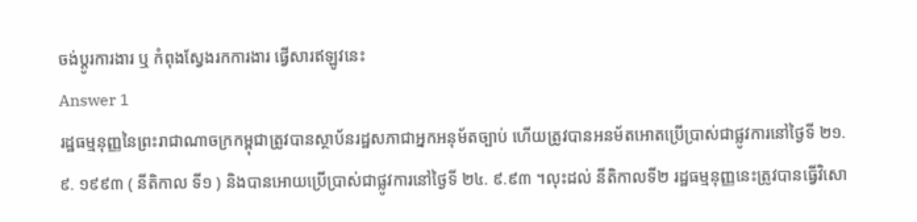ចង់ប្តូរការងារ ឬ កំពុងស្វែងរកការងារ ផ្វើសារឥឡូវនេះ
Answer 1
រដ្ឋធម្មនុញ្ញនៃព្រះរាជាណាចក្រកម្ពុជាត្រូវបានស្ថាប័នរដ្ឋសភាជាអ្នកអនុម័តច្បាប់ ហើយត្រូវបានអនម័តអោតប្រើប្រាស់ជាផ្លូវការនៅថ្ងៃទី ២១. ៩. ១៩៩៣ ( នីតិកាល ទី១ ) និងបានអោយប្រើប្រាស់ជាផ្លូវការនៅថ្ងៃទី ២៤. ៩.៩៣ ។លុះដល់ នីតិកាលទី២ រដ្ឋធម្មនុញ្ញនេះត្រូវបានធ្វើវិសោ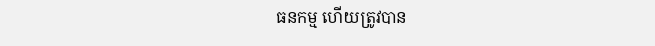ធនកម្ម ហើយត្រូវបាន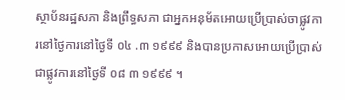ស្ថាប័នរដ្ឋសភា និងព្រឹទ្ធសភា ជាអ្នកអនុម័តអោយប្រើប្រាស់ចាផ្លូវការនៅថ្ងៃការនៅថ្ងៃទី ០៤ .៣ ១៩៩៩ និងបានប្រកាសអោយប្រើប្រាស់ជាផ្លូវការនៅថ្ងៃទី ០៨ ៣ ១៩៩៩ ។